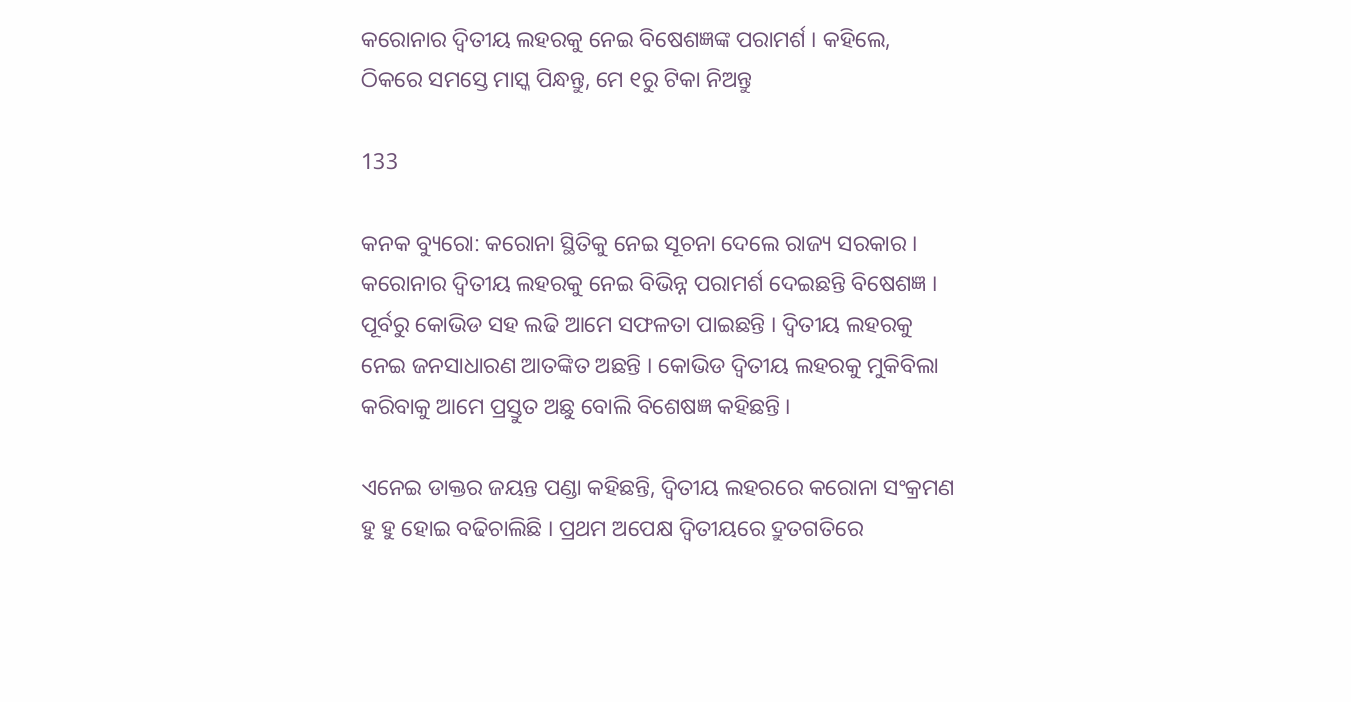କରୋନାର ଦ୍ୱିତୀୟ ଲହରକୁ ନେଇ ବିଷେଶଜ୍ଞଙ୍କ ପରାମର୍ଶ । କହିଲେ, ଠିକରେ ସମସ୍ତେ ମାସ୍କ ପିନ୍ଧନ୍ତୁ, ମେ ୧ରୁ ଟିକା ନିଅନ୍ତୁ

133

କନକ ବ୍ୟୁରୋ: କରୋନା ସ୍ଥିତିକୁ ନେଇ ସୂଚନା ଦେଲେ ରାଜ୍ୟ ସରକାର । କରୋନାର ଦ୍ୱିତୀୟ ଲହରକୁ ନେଇ ବିଭିନ୍ନ ପରାମର୍ଶ ଦେଇଛନ୍ତି ବିଷେଶଜ୍ଞ । ପୂର୍ବରୁ କୋଭିଡ ସହ ଲଢି ଆମେ ସଫଳତା ପାଇଛନ୍ତି । ଦ୍ୱିତୀୟ ଲହରକୁ ନେଇ ଜନସାଧାରଣ ଆତଙ୍କିତ ଅଛନ୍ତି । କୋଭିଡ ଦ୍ୱିତୀୟ ଲହରକୁ ମୁକିବିଲା କରିବାକୁ ଆମେ ପ୍ରସ୍ତୁତ ଅଛୁ ବୋଲି ବିଶେଷଜ୍ଞ କହିଛନ୍ତି ।

ଏନେଇ ଡାକ୍ତର ଜୟନ୍ତ ପଣ୍ଡା କହିଛନ୍ତି, ଦ୍ୱିତୀୟ ଲହରରେ କରୋନା ସଂକ୍ରମଣ ହୁ ହୁ ହୋଇ ବଢିଚାଲିଛି । ପ୍ରଥମ ଅପେକ୍ଷ ଦ୍ୱିତୀୟରେ ଦ୍ରୁତଗତିରେ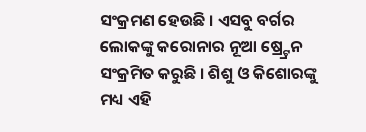ସଂକ୍ରମଣ ହେଉଛି । ଏସବୁ ବର୍ଗର ଲୋକଙ୍କୁ କରୋନାର ନୂଆ ଷ୍ର୍ଟ୍ରେନ ସଂକ୍ରମିତ କରୁଛି । ଶିଶୁ ଓ କିଶୋରଙ୍କୁ ମଧ୍ୟ ଏହି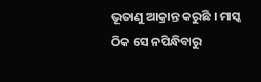ଭୂତାଣୁ ଆକ୍ରାନ୍ତ କରୁଛି । ମାସ୍କ ଠିକ ସେ ନପିନ୍ଧିବାରୁ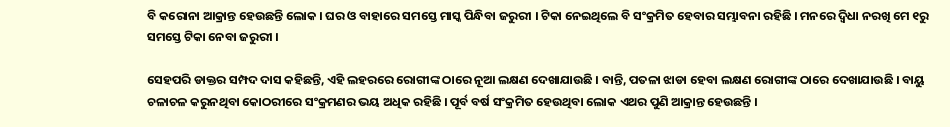ବି କରୋନା ଆକ୍ରାନ୍ତ ହେଉଛନ୍ତି ଲୋକ । ଘର ଓ ବାହାରେ ସମସ୍ତେ ମାସ୍କ ପିନ୍ଧିବା ଜରୁରୀ । ଟିକା ନେଇଥିଲେ ବି ସଂକ୍ରମିତ ହେବାର ସମ୍ଭାବନା ରହିଛି । ମନରେ ଦ୍ୱିଧା ନରଖି ମେ ୧ରୁ ସମସ୍ତେ ଟିକା ନେବା ଜରୁରୀ ।

ସେହପରି ଡାକ୍ତର ସମ୍ପଦ ଦାସ କହିଛନ୍ତି, ଏହି ଲହରରେ ରୋଗୀଙ୍କ ଠାରେ ନୂଆ ଲକ୍ଷଣ ଦେଖାଯାଉଛି । ବାନ୍ତି, ପତଳା ଝାଡା ହେବା ଲକ୍ଷଣ ରୋଗୀଙ୍କ ଠାରେ ଦେଖାଯାଉଛି । ବାୟୁ ଚଳାଚଳ କରୁନଥିବା କୋଠରୀରେ ସଂକ୍ରମଣର ଭୟ ଅଧିକ ରହିଛି । ପୂର୍ବ ବର୍ଷ ସଂକ୍ରମିତ ହେଉଥିବା ଲୋକ ଏଥର ପୁଣି ଆକ୍ରାନ୍ତ ହେଉଛନ୍ତି ।